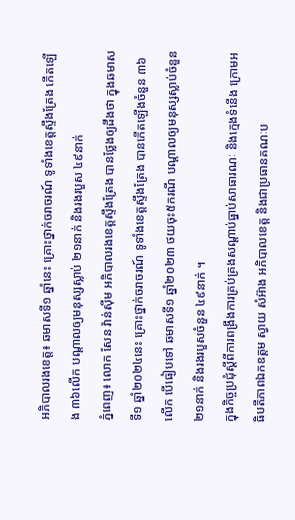អភិបាលរងខេត្ត៖ ឆមាសទី១ ឆ្នាំនេះ គ្រោះថ្នាក់ចរាចរណ៍ ទូទាំងខេត្តស្ទឹងត្រែង កើតឡើង ៣៦លើក បណ្ដាលឲ្យមនុស្សស្លាប់ ២១នាក់ និងរងរបួស ៤៩នាក់
ភ្នំពេញ៖ លោក សែន វ៉ាន់ស៊ីម អភិបាលរងខេត្តស្ទឹងត្រែង បានថ្លែងឲ្យដឹងថា ក្នុងឆមាសទី១ ឆ្នាំ២០២៤នេះ គ្រោះថ្នាក់ចរាចរណ៍ ទូទាំងខេត្តស្ទឹងត្រែង បានកើតឡើងចំនួន ៣៦លើក បើធៀបទៅ ឆមាសទី១ ឆ្នាំ២០២៣ ថយចុះ៥ករណី បណ្ដាលឲ្យមនុស្សស្លាប់ចំនួន ២១នាក់ និងរងរបួសចំនួន ៤៩នាក់ ។
ក្នុងកិច្ចប្រជុំស្ដីពីការពង្រឹងការគ្រប់គ្រងសណ្ដាប់ធ្នាប់សាធារណៈ និងក្មេងទំនើង ក្រោមអធិបតីភាពឯកឧត្ដម ស្វាយ សំអ៊ាង អភិបាលខេត្ត និងជាប្រធានគណៈប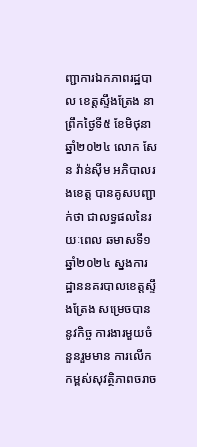ញ្ជាការឯកភាពរដ្ឋបាល ខេត្តស្ទឹងត្រែង នាព្រឹកថ្ងៃទី៥ ខែមិថុនា ឆ្នាំ២០២៤ លោក សែន វ៉ាន់ស៊ីម អភិបាលរងខេត្ត បានគូសបញ្ជាក់ថា ជាលទ្ធផលនៃរយៈពេល ឆមាសទី១ ឆ្នាំ២០២៤ ស្នងការដ្ឋាននគរបាលខេត្តស្ទឹងត្រែង សម្រេចបាននូវកិច្ច ការងារមួយចំនួនរួមមាន ការលើកកម្ពស់សុវត្ថិភាពចរាច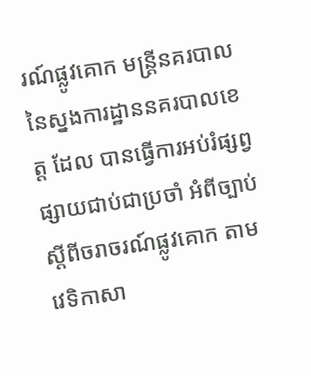រណ៍ផ្លូវគោក មន្ត្រីនគរបាល នៃស្នងការដ្ឋាននគរបាលខេត្ត ដែល បានធ្វើការអប់រំផ្សព្វផ្សាយជាប់ជាប្រចាំ អំពីច្បាប់ស្តីពីចរាចរណ៍ផ្លូវគោក តាមវេទិកាសា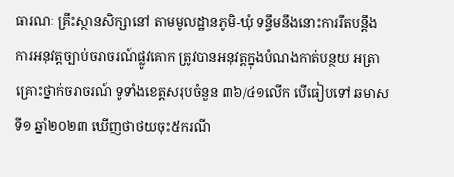ធារណៈ គ្រឹះស្ថានសិក្សានៅ តាមមូលដ្ឋានភូមិ-ឃុំ ទន្ទឹមនឹងនោះការរឹតបន្តឹងការអនុវត្តច្បាប់ចរាចរណ៍ផ្លូវគោក ត្រូវបានអនុវត្តក្នុងបំណងកាត់បន្ថយ អត្រាគ្រោះថ្នាក់ចរាចរណ៍ ទូទាំងខេត្តសរុបចំនួន ៣៦/៤១លើក បើធៀបទៅ ឆមាសទី១ ឆ្នាំ២០២៣ ឃើញថាថយចុះ៥ករណី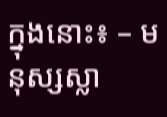ក្នុងនោះ៖ – មនុស្សស្លា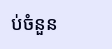ប់ចំនួន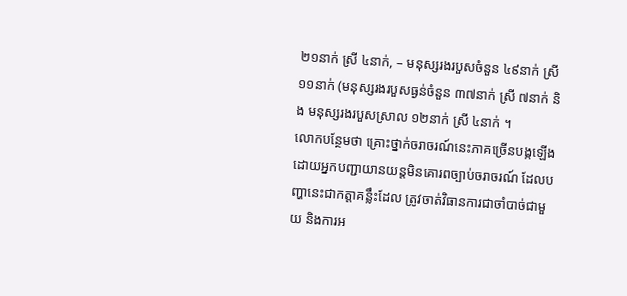២១នាក់ ស្រី ៤នាក់, – មនុស្សរងរបួសចំនួន ៤៩នាក់ ស្រី ១១នាក់ (មនុស្សរងរបួសធ្ងន់ចំនួន ៣៧នាក់ ស្រី ៧នាក់ និង មនុស្សរងរបួសស្រាល ១២នាក់ ស្រី ៤នាក់ ។
លោកបន្ថែមថា គ្រោះថ្នាក់ចរាចរណ៍នេះភាគច្រើនបង្កឡើងដោយអ្នកបញ្ជាយានយន្តមិនគោរពច្បាប់ចរាចរណ៍ ដែលបញ្ហានេះជាកត្តាគន្លឹះដែល ត្រូវចាត់វិធានការជាចាំបាច់ជាមួយ និងការអ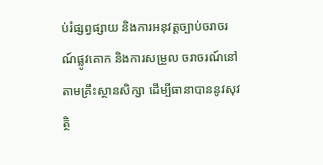ប់រំផ្សព្វផ្សាយ និងការអនុវត្តច្បាប់ចរាចរណ៍ផ្លូវគោក និងការសម្រួល ចរាចរណ៍នៅតាមគ្រឹះស្ថានសិក្សា ដើម្បីធានាបាននូវសុវត្ថិ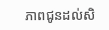ភាពជូនដល់សិ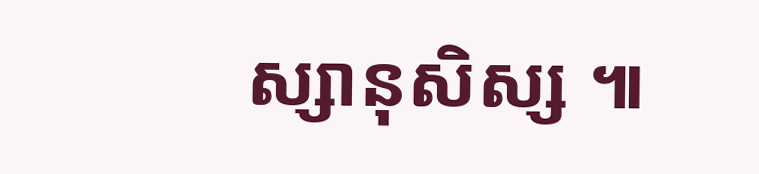ស្សានុសិស្ស ៕